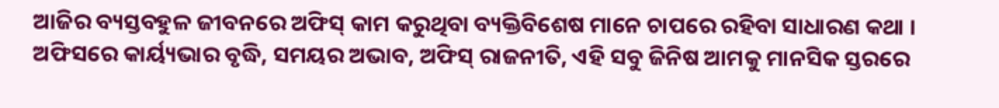ଆଜିର ବ୍ୟସ୍ତବହୁଳ ଜୀବନରେ ଅଫିସ୍ କାମ କରୁଥିବା ବ୍ୟକ୍ତିବିଶେଷ ମାନେ ଚାପରେ ରହିବା ସାଧାରଣ କଥା । ଅଫିସରେ କାର୍ୟ୍ୟଭାର ବୃଦ୍ଧି, ସମୟର ଅଭାବ, ଅଫିସ୍ ରାଜନୀତି, ଏହି ସବୁ ଜିନିଷ ଆମକୁ ମାନସିକ ସ୍ତରରେ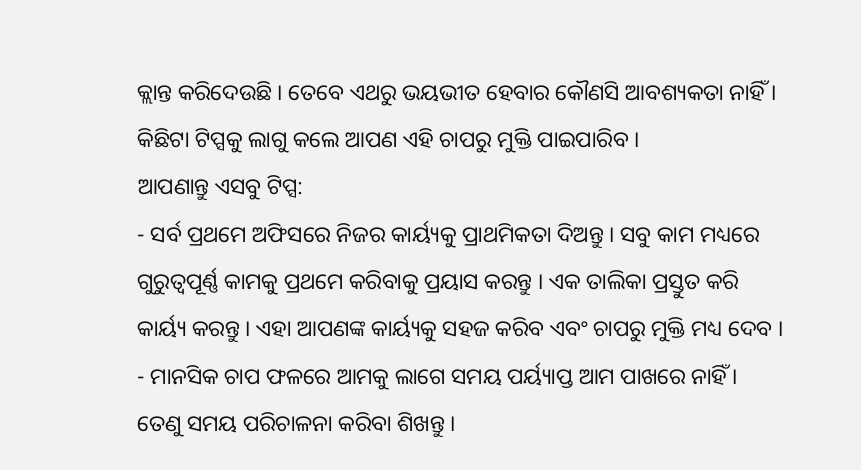କ୍ଲାନ୍ତ କରିଦେଉଛି । ତେବେ ଏଥରୁ ଭୟଭୀତ ହେବାର କୌଣସି ଆବଶ୍ୟକତା ନାହିଁ । କିଛିଟା ଟିପ୍ସକୁ ଲାଗୁ କଲେ ଆପଣ ଏହି ଚାପରୁ ମୁକ୍ତି ପାଇପାରିବ ।
ଆପଣାନ୍ତୁ ଏସବୁ ଟିପ୍ସ:
- ସର୍ବ ପ୍ରଥମେ ଅଫିସରେ ନିଜର କାର୍ୟ୍ୟକୁ ପ୍ରାଥମିକତା ଦିଅନ୍ତୁ । ସବୁ କାମ ମଧ୍ୟରେ ଗୁରୁତ୍ୱପୂର୍ଣ୍ଣ କାମକୁ ପ୍ରଥମେ କରିବାକୁ ପ୍ରୟାସ କରନ୍ତୁ । ଏକ ତାଲିକା ପ୍ରସ୍ତୁତ କରି କାର୍ୟ୍ୟ କରନ୍ତୁ । ଏହା ଆପଣଙ୍କ କାର୍ୟ୍ୟକୁ ସହଜ କରିବ ଏବଂ ଚାପରୁ ମୁକ୍ତି ମଧ୍ୟ ଦେବ ।
- ମାନସିକ ଚାପ ଫଳରେ ଆମକୁ ଲାଗେ ସମୟ ପର୍ୟ୍ୟାପ୍ତ ଆମ ପାଖରେ ନାହିଁ । ତେଣୁ ସମୟ ପରିଚାଳନା କରିବା ଶିଖନ୍ତୁ ।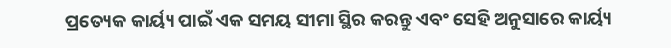ପ୍ରତ୍ୟେକ କାର୍ୟ୍ୟ ପାଇଁ ଏକ ସମୟ ସୀମା ସ୍ଥିର କରନ୍ତୁ ଏବଂ ସେହି ଅନୁସାରେ କାର୍ୟ୍ୟ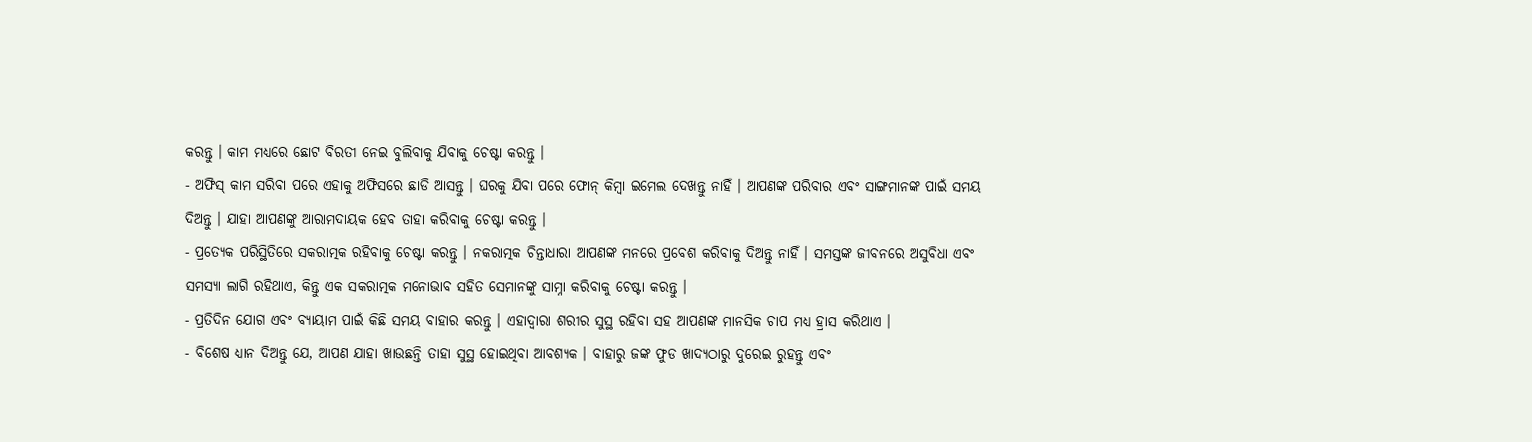କରନ୍ତୁ । କାମ ମଧ୍ୟରେ ଛୋଟ ବିରତୀ ନେଇ ବୁଲିବାକୁ ଯିବାକୁ ଚେଷ୍ଟା କରନ୍ତୁ ।
- ଅଫିସ୍ କାମ ସରିବା ପରେ ଏହାକୁ ଅଫିସରେ ଛାଡି ଆସନ୍ତୁ । ଘରକୁ ଯିବା ପରେ ଫୋନ୍ କିମ୍ବା ଇମେଲ ଦେଖନ୍ତୁ ନାହିଁ । ଆପଣଙ୍କ ପରିବାର ଏବଂ ସାଙ୍ଗମାନଙ୍କ ପାଇଁ ସମୟ ଦିଅନ୍ତୁ । ଯାହା ଆପଣଙ୍କୁ ଆରାମଦାୟକ ହେବ ତାହା କରିବାକୁ ଚେଷ୍ଟା କରନ୍ତୁ ।
- ପ୍ରତ୍ୟେକ ପରିସ୍ଥିତିରେ ସକରାତ୍ମକ ରହିବାକୁ ଚେଷ୍ଟା କରନ୍ତୁ । ନକରାତ୍ମକ ଚିନ୍ତାଧାରା ଆପଣଙ୍କ ମନରେ ପ୍ରବେଶ କରିବାକୁ ଦିଅନ୍ତୁ ନାହିଁ । ସମସ୍ତଙ୍କ ଜୀବନରେ ଅସୁବିଧା ଏବଂ ସମସ୍ୟା ଲାଗି ରହିଥାଏ, କିନ୍ତୁ ଏକ ସକରାତ୍ମକ ମନୋଭାବ ସହିତ ସେମାନଙ୍କୁ ସାମ୍ନା କରିବାକୁ ଚେଷ୍ଟା କରନ୍ତୁ ।
- ପ୍ରତିଦିନ ଯୋଗ ଏବଂ ବ୍ୟାୟାମ ପାଇଁ କିଛି ସମୟ ବାହାର କରନ୍ତୁ । ଏହାଦ୍ୱାରା ଶରୀର ସୁସ୍ଥ ରହିବା ସହ ଆପଣଙ୍କ ମାନସିକ ଚାପ ମଧ୍ୟ ହ୍ରାସ କରିଥାଏ ।
- ବିଶେଷ ଧ୍ୟାନ ଦିଅନ୍ତୁ ଯେ, ଆପଣ ଯାହା ଖାଉଛନ୍ତି ତାହା ସୁସ୍ଥ ହୋଇଥିବା ଆବଶ୍ୟକ । ବାହାରୁ ଜଙ୍କ ଫୁଡ ଖାଦ୍ୟଠାରୁ ଦୁରେଇ ରୁହନ୍ତୁ ଏବଂ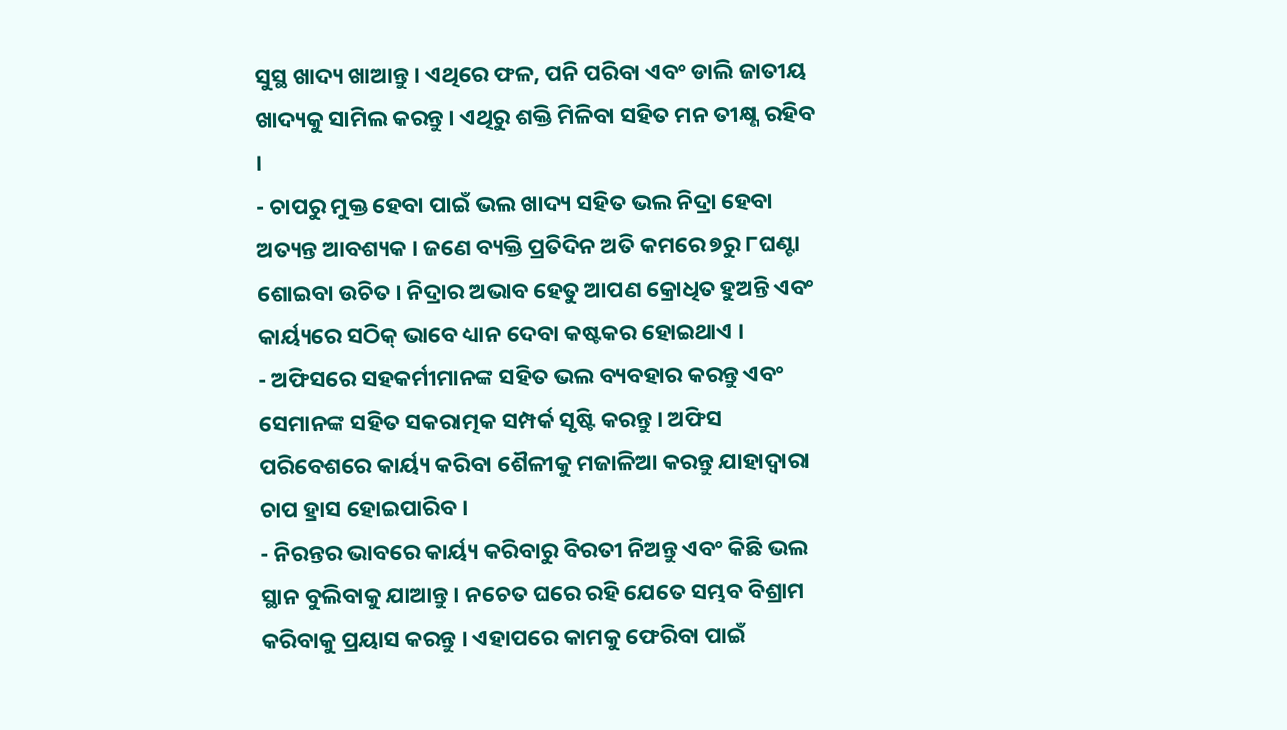ସୁସ୍ଥ ଖାଦ୍ୟ ଖାଆନ୍ତୁ । ଏଥିରେ ଫଳ, ପନି ପରିବା ଏବଂ ଡାଲି ଜାତୀୟ ଖାଦ୍ୟକୁ ସାମିଲ କରନ୍ତୁ । ଏଥିରୁ ଶକ୍ତି ମିଳିବା ସହିତ ମନ ତୀକ୍ଷ୍ଣ ରହିବ ।
- ଚାପରୁ ମୁକ୍ତ ହେବା ପାଇଁ ଭଲ ଖାଦ୍ୟ ସହିତ ଭଲ ନିଦ୍ରା ହେବା ଅତ୍ୟନ୍ତ ଆବଶ୍ୟକ । ଜଣେ ବ୍ୟକ୍ତି ପ୍ରତିଦିନ ଅତି କମରେ ୭ରୁ ୮ଘଣ୍ଟା ଶୋଇବା ଉଚିତ । ନିଦ୍ରାର ଅଭାବ ହେତୁ ଆପଣ କ୍ରୋଧିତ ହୁଅନ୍ତି ଏବଂ କାର୍ୟ୍ୟରେ ସଠିକ୍ ଭାବେ ଧ୍ୟାନ ଦେବା କଷ୍ଟକର ହୋଇଥାଏ ।
- ଅଫିସରେ ସହକର୍ମୀମାନଙ୍କ ସହିତ ଭଲ ବ୍ୟବହାର କରନ୍ତୁ ଏବଂ ସେମାନଙ୍କ ସହିତ ସକରାତ୍ମକ ସମ୍ପର୍କ ସୃଷ୍ଟି କରନ୍ତୁ । ଅଫିସ ପରିବେଶରେ କାର୍ୟ୍ୟ କରିବା ଶୈଳୀକୁ ମଜାଳିଆ କରନ୍ତୁ ଯାହାଦ୍ୱାରା ଚାପ ହ୍ରାସ ହୋଇପାରିବ ।
- ନିରନ୍ତର ଭାବରେ କାର୍ୟ୍ୟ କରିବାରୁ ବିରତୀ ନିଅନ୍ତୁ ଏବଂ କିଛି ଭଲ ସ୍ଥାନ ବୁଲିବାକୁ ଯାଆନ୍ତୁ । ନଚେତ ଘରେ ରହି ଯେତେ ସମ୍ଭବ ବିଶ୍ରାମ କରିବାକୁ ପ୍ରୟାସ କରନ୍ତୁ । ଏହାପରେ କାମକୁ ଫେରିବା ପାଇଁ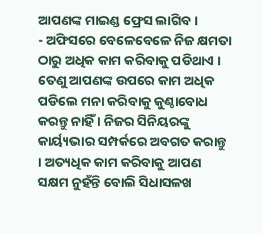ଆପଣଙ୍କ ମାଇଣ୍ଡ ଫ୍ରେସ ଲାଗିବ ।
- ଅଫିସରେ ବେଳେବେଳେ ନିଜ କ୍ଷମତା ଠାରୁ ଅଧିକ କାମ କରିବାକୁ ପଡିଥାଏ । ତେଣୁ ଆପଣଙ୍କ ଉପରେ କାମ ଅଧିକ ପଡିଲେ ମନା କରିବାକୁ କୁଣ୍ଠାବୋଧ କରନ୍ତୁ ନାହିଁ । ନିଜର ସିନିୟରଙ୍କୁ କାର୍ୟ୍ୟଭାର ସମ୍ପର୍କରେ ଅବଗତ କରାନ୍ତୁ । ଅତ୍ୟଧିକ କାମ କରିବାକୁ ଆପଣ ସକ୍ଷମ ନୁହଁନ୍ତି ବୋଲି ସିଧାସଳଖ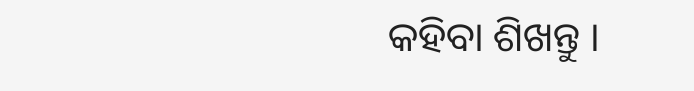କହିବା ଶିଖନ୍ତୁ ।